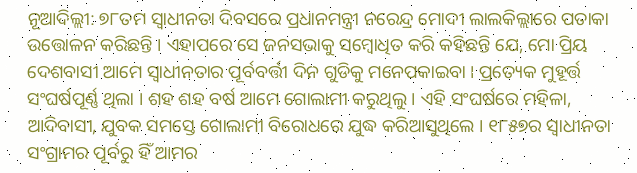ନୂଆଦିଲ୍ଲୀ: ୭୮ତମ ସ୍ୱାଧୀନତା ଦିବସରେ ପ୍ରଧାନମନ୍ତ୍ରୀ ନରେନ୍ଦ୍ର ମୋଦୀ ଲାଲକିଲ୍ଲାରେ ପତାକା ଉତ୍ତୋଳନ କରିଛନ୍ତି । ଏହାପରେ ସେ ଜନସଭାକୁ ସମ୍ବୋଧିତ କରି କହିଛନ୍ତି ଯେ, ମୋ ପ୍ରିୟ ଦେଶବାସୀ ଆମେ ସ୍ୱାଧୀନତାର ପୂର୍ବବର୍ତ୍ତୀ ଦିନ ଗୁଡିକୁ ମନେପକାଇବା । ପ୍ରତ୍ୟେକ ମୁହୂର୍ତ୍ତ ସଂଘର୍ଷପୂର୍ଣ୍ଣ ଥିଲା । ଶହ ଶହ ବର୍ଷ ଆମେ ଗୋଲାମୀ କରୁଥିଲୁ । ଏହି ସଂଘର୍ଷରେ ମହିଳା, ଆଦିବାସୀ, ଯୁବକ ସମସ୍ତେ ଗୋଲାମୀ ବିରୋଧରେ ଯୁଦ୍ଧ କରିଆସୁଥିଲେ । ୧୮୫୭ର ସ୍ୱାଧୀନତା ସଂଗ୍ରାମର ପୂର୍ବରୁ ହିଁ ଆମର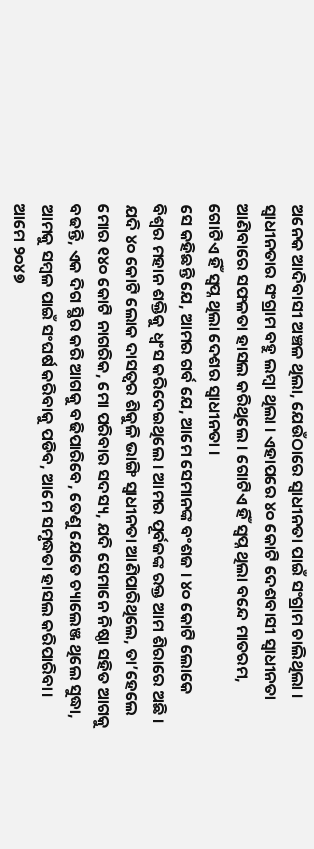ଅନେକ ଆଦିବାସୀ ଅଞ୍ଚଳ ଥିଲା, ଯେଉଁଠାରେ ସ୍ୱାଧୀନତା ପାଇଁ ସଂଗ୍ରାମ ଚାଲିଥିଲା । ସ୍ୱାଧୀନତାର ସଂଗ୍ରାମ ବହୁ ଲମ୍ବା ଥିଲା । ଏହାପରେ ୪୦ କୋଟି ଦେଶବାସୀ ସ୍ୱାଧୀନତା ଆଣିବାରେ ସଫଳତା ହାସଲ କରିଥିଲେ । ଗୋଟିଏ ହିଁ ସ୍ୱପ୍ନ ଥିଲା ବନ୍ଦେ ମାତରମ, ଗୋଟିଏ ହିଁ ସ୍ୱପ୍ନ ଥିଲା ଦେଶର ସ୍ୱାଧୀନତା ।
ସେ କହିଛନ୍ତି ଯେ, ଆମର ଗର୍ବ ଯେ, ଆମେ ସେମାନଙ୍କ ବଂଶଜ । ୪୦ କୋଟି ଲୋକେ ବିଶ୍ୱର ମହାନ ଶକ୍ତିକୁ ଧ୍ୱଂସ କରିଦେଇଥିଲେ । ଆମର ପୂର୍ବଜଙ୍କ ରକ୍ତ ଆମ ଶିରାରେ ଅଛି । ଯଦି ୪୦ କୋଟି ଲୋକ ଦାସତ୍ୱର ଶିକୁଳି ଭାଙ୍ଗି ସ୍ୱାଧୀନତା ଆଣିପାରିଥିଲେ, ତା’ହେଲେ ମୋର ୧୪୦ କୋଟି ନାଗରିକ, ମୋ ପରିବାର ସଦସ୍ୟ, ଯଦି ସେମାନେ ନିଷ୍ଠା ସହିତ ଆଗକୁ ବଢନ୍ତି, ଏକ ଦିଗ ସ୍ଥିର କରି ଆଗକୁ ବଢିପାରିବେ, ତେଣୁ ଯେତେ ଚ୍ୟାଲେଞ୍ଜ ଥିଲେ ସୁଦ୍ଧା, ଆମକୁ ସମ୍ବଳ ପାଇଁ ସଂଘର୍ଷ କରିବାକୁ ପଡିବ, ଆମେ ସମୃଦ୍ଧତା ହାସଲ କରିପାରିବା। ଆମେ ୨୦୪୭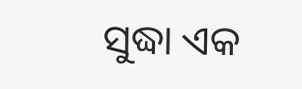ସୁଦ୍ଧା ଏକ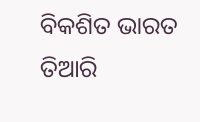ବିକଶିତ ଭାରତ ତିଆରି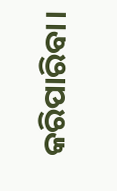କରିପାରିବା।